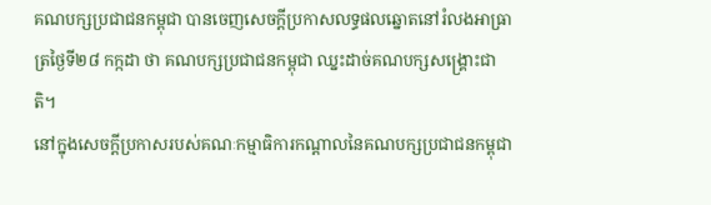គណបក្សប្រជាជនកម្ពុជា បានចេញសេចក្ដីប្រកាសលទ្ធផលឆ្នោតនៅរំលងអាធ្រាត្រថ្ងៃទី២៨ កក្កដា ថា គណបក្សប្រជាជនកម្ពុជា ឈ្នះដាច់គណបក្សសង្គ្រោះជាតិ។
នៅក្នុងសេចក្ដីប្រកាសរបស់គណៈកម្មាធិការកណ្ដាលនៃគណបក្សប្រជាជនកម្ពុជា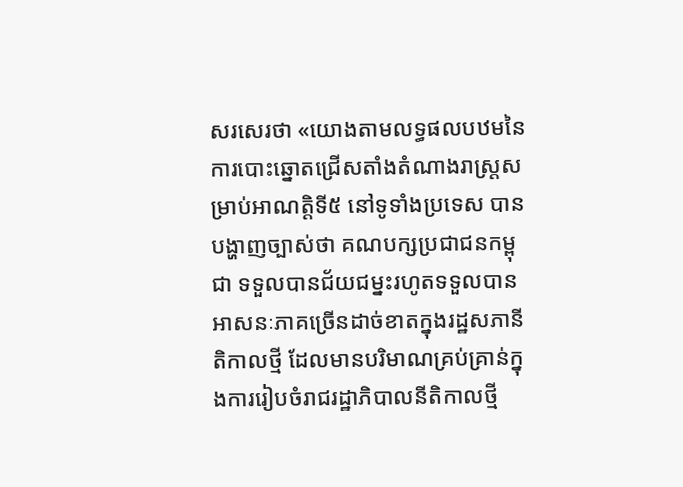សរសេរថា «យោងតាមលទ្ធផលបឋមនៃការបោះឆ្នោតជ្រើសតាំងតំណាងរាស្ត្រសម្រាប់អាណត្តិទី៥ នៅទូទាំងប្រទេស បានបង្ហាញច្បាស់ថា គណបក្សប្រជាជនកម្ពុជា ទទួលបានជ័យជម្នះរហូតទទួលបានអាសនៈភាគច្រើនដាច់ខាតក្នុងរដ្ឋសភានីតិកាលថ្មី ដែលមានបរិមាណគ្រប់គ្រាន់ក្នុងការរៀបចំរាជរដ្ឋាភិបាលនីតិកាលថ្មី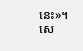នេះ»។
សេ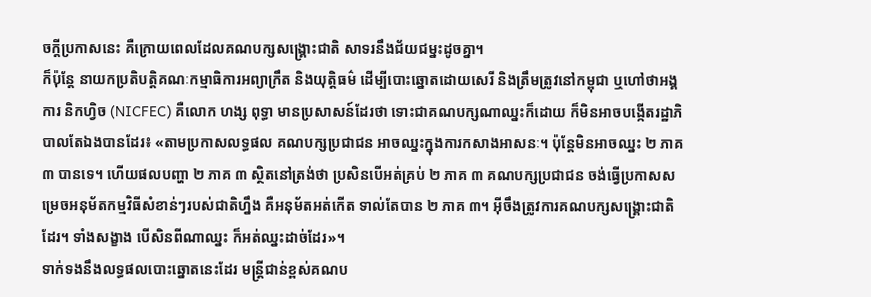ចក្ដីប្រកាសនេះ គឺក្រោយពេលដែលគណបក្សសង្គ្រោះជាតិ សាទរនឹងជ័យជម្នះដូចគ្នា។
ក៏ប៉ុន្តែ នាយកប្រតិបត្តិគណៈកម្មាធិការអព្យាក្រឹត និងយុត្តិធម៌ ដើម្បីបោះឆ្នោតដោយសេរី និងត្រឹមត្រូវនៅកម្ពុជា ឬហៅថាអង្គការ និកហ្វិច (NICFEC) គឺលោក ហង្ស ពុទ្ធា មានប្រសាសន៍ដែរថា ទោះជាគណបក្សណាឈ្នះក៏ដោយ ក៏មិនអាចបង្កើតរដ្ឋាភិបាលតែឯងបានដែរ៖ «តាមប្រកាសលទ្ធផល គណបក្សប្រជាជន អាចឈ្នះក្នុងការកសាងអាសនៈ។ ប៉ុន្តែមិនអាចឈ្នះ ២ ភាគ ៣ បានទេ។ ហើយផលបញ្ហា ២ ភាគ ៣ ស្ថិតនៅត្រង់ថា ប្រសិនបើអត់គ្រប់ ២ ភាគ ៣ គណបក្សប្រជាជន ចង់ធ្វើប្រកាសសម្រេចអនុម័តកម្មវិធីសំខាន់ៗរបស់ជាតិហ្នឹង គឺអនុម័តអត់កើត ទាល់តែបាន ២ ភាគ ៣។ អ៊ីចឹងត្រូវការគណបក្សសង្គ្រោះជាតិ ដែរ។ ទាំងសង្ខាង បើសិនពីណាឈ្នះ ក៏អត់ឈ្នះដាច់ដែរ»។
ទាក់ទងនឹងលទ្ធផលបោះឆ្នោតនេះដែរ មន្ត្រីជាន់ខ្ពស់គណប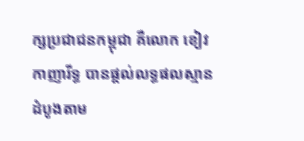ក្សប្រជាជនកម្ពុជា គឺលោក ខៀវ កាញារីទ្ធ បានផ្ដល់លទ្ធផលស្មានដំបូងតាម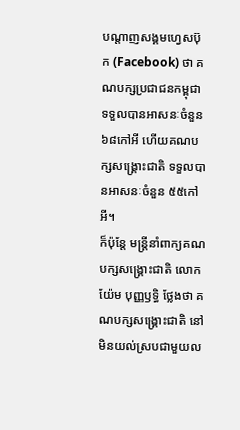បណ្ដាញសង្គមហ្វេសប៊ុក (Facebook) ថា គណបក្សប្រជាជនកម្ពុជា ទទួលបានអាសនៈចំនួន ៦៨កៅអី ហើយគណបក្សសង្គ្រោះជាតិ ទទួលបានអាសនៈចំនួន ៥៥កៅអី។
ក៏ប៉ុន្តែ មន្ត្រីនាំពាក្យគណបក្សសង្គ្រោះជាតិ លោក យ៉ែម បុញ្ញឫទ្ធិ ថ្លែងថា គណបក្សសង្គ្រោះជាតិ នៅមិនយល់ស្របជាមួយល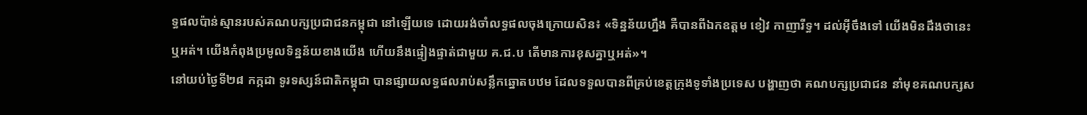ទ្ធផលប៉ាន់ស្មានរបស់គណបក្សប្រជាជនកម្ពុជា នៅឡើយទេ ដោយរង់ចាំលទ្ធផលចុងក្រោយសិន៖ «ទិន្នន័យហ្នឹង គឺបានពីឯកឧត្ដម ខៀវ កាញារីទ្ធ។ ដល់អ៊ីចឹងទៅ យើងមិនដឹងថានេះឬអត់។ យើងកំពុងប្រមូលទិន្នន័យខាងយើង ហើយនឹងផ្ទៀងផ្ទាត់ជាមួយ គ.ជ.ប តើមានការខុសគ្នាឬអត់»។
នៅយប់ថ្ងៃទី២៨ កក្កដា ទូរទស្សន៍ជាតិកម្ពុជា បានផ្សាយលទ្ធផលរាប់សន្លឹកឆ្នោតបឋម ដែលទទួលបានពីគ្រប់ខេត្តក្រុងទូទាំងប្រទេស បង្ហាញថា គណបក្សប្រជាជន នាំមុខគណបក្សស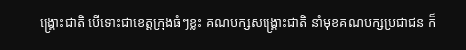ង្គ្រោះជាតិ បើទោះជាខេត្តក្រុងធំៗខ្លះ គណបក្សសង្គ្រោះជាតិ នាំមុខគណបក្សប្រជាជន ក៏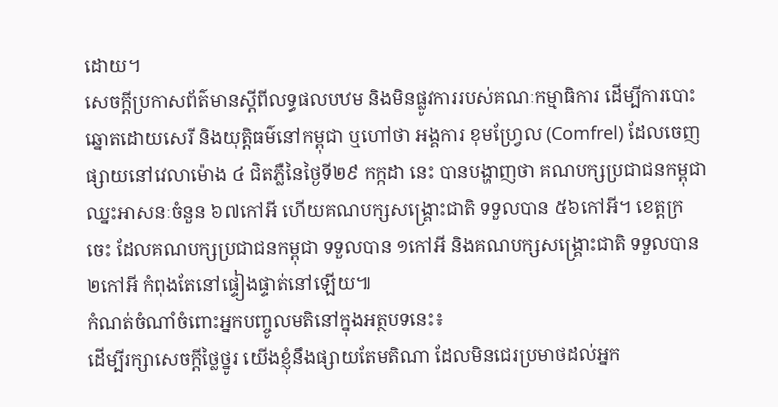ដោយ។
សេចក្ដីប្រកាសព័ត៌មានស្ដីពីលទ្ធផលបឋម និងមិនផ្លូវការរបស់គណៈកម្មាធិការ ដើម្បីការបោះឆ្នោតដោយសេរី និងយុត្តិធម៌នៅកម្ពុជា ឬហៅថា អង្គការ ខុមហ្វ្រែល (Comfrel) ដែលចេញផ្សាយនៅវេលាម៉ោង ៤ ជិតភ្លឺនៃថ្ងៃទី២៩ កក្កដា នេះ បានបង្ហាញថា គណបក្សប្រជាជនកម្ពុជា ឈ្នះអាសនៈចំនួន ៦៧កៅអី ហើយគណបក្សសង្គ្រោះជាតិ ទទួលបាន ៥៦កៅអី។ ខេត្តក្រចេះ ដែលគណបក្សប្រជាជនកម្ពុជា ទទួលបាន ១កៅអី និងគណបក្សសង្គ្រោះជាតិ ទទួលបាន ២កៅអី កំពុងតែនៅផ្ទៀងផ្ទាត់នៅឡើយ៕
កំណត់ចំណាំចំពោះអ្នកបញ្ចូលមតិនៅក្នុងអត្ថបទនេះ៖
ដើម្បីរក្សាសេចក្ដីថ្លៃថ្នូរ យើងខ្ញុំនឹងផ្សាយតែមតិណា ដែលមិនជេរប្រមាថដល់អ្នក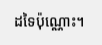ដទៃប៉ុណ្ណោះ។